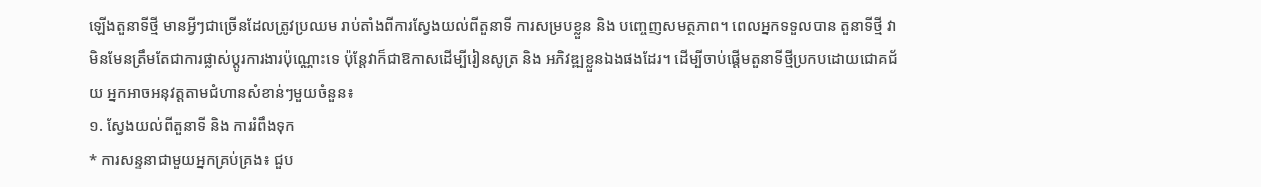ឡើងតួនាទីថ្មី មានអ្វីៗជាច្រើនដែលត្រូវប្រឈម រាប់តាំងពីការស្វែងយល់ពីតួនាទី ការសម្របខ្លួន និង បញ្ចេញសមត្ថភាព។ ពេលអ្នកទទួលបាន តួនាទីថ្មី វាមិនមែនត្រឹមតែជាការផ្លាស់ប្តូរការងារប៉ុណ្ណោះទេ ប៉ុន្តែវាក៏ជាឱកាសដើម្បីរៀនសូត្រ និង អភិវឌ្ឍខ្លួនឯងផងដែរ។ ដើម្បីចាប់ផ្តើមតួនាទីថ្មីប្រកបដោយជោគជ័យ អ្នកអាចអនុវត្តតាមជំហានសំខាន់ៗមួយចំនួន៖
១. ស្វែងយល់ពីតួនាទី និង ការរំពឹងទុក
* ការសន្ទនាជាមួយអ្នកគ្រប់គ្រង៖ ជួប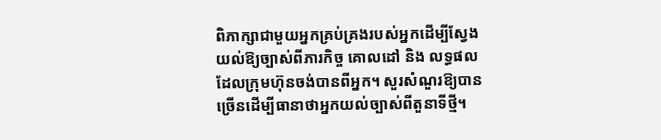ពិភាក្សាជាមួយអ្នកគ្រប់គ្រងរបស់អ្នកដើម្បីស្វែងយល់ឱ្យច្បាស់ពីភារកិច្ច គោលដៅ និង លទ្ធផលដែលក្រុមហ៊ុនចង់បានពីអ្នក។ សួរសំណួរឱ្យបានច្រើនដើម្បីធានាថាអ្នកយល់ច្បាស់ពីតួនាទីថ្មី។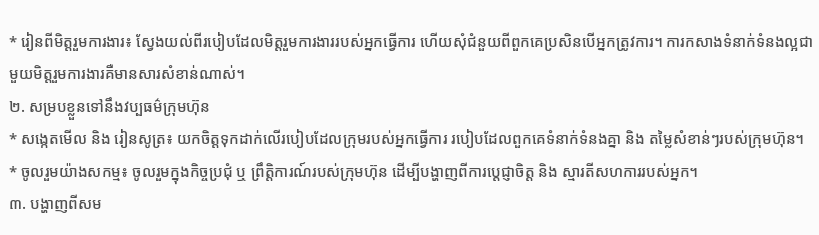* រៀនពីមិត្តរួមការងារ៖ ស្វែងយល់ពីរបៀបដែលមិត្តរួមការងាររបស់អ្នកធ្វើការ ហើយសុំជំនួយពីពួកគេប្រសិនបើអ្នកត្រូវការ។ ការកសាងទំនាក់ទំនងល្អជាមួយមិត្តរួមការងារគឺមានសារសំខាន់ណាស់។
២. សម្របខ្លួនទៅនឹងវប្បធម៌ក្រុមហ៊ុន
* សង្កេតមើល និង រៀនសូត្រ៖ យកចិត្តទុកដាក់លើរបៀបដែលក្រុមរបស់អ្នកធ្វើការ របៀបដែលពួកគេទំនាក់ទំនងគ្នា និង តម្លៃសំខាន់ៗរបស់ក្រុមហ៊ុន។
* ចូលរួមយ៉ាងសកម្ម៖ ចូលរួមក្នុងកិច្ចប្រជុំ ឬ ព្រឹត្តិការណ៍របស់ក្រុមហ៊ុន ដើម្បីបង្ហាញពីការប្តេជ្ញាចិត្ត និង ស្មារតីសហការរបស់អ្នក។
៣. បង្ហាញពីសម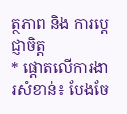ត្ថភាព និង ការប្តេជ្ញាចិត្ត
* ផ្តោតលើការងារសំខាន់៖ បែងចែ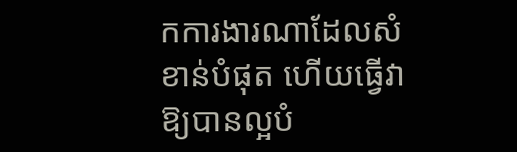កការងារណាដែលសំខាន់បំផុត ហើយធ្វើវាឱ្យបានល្អបំ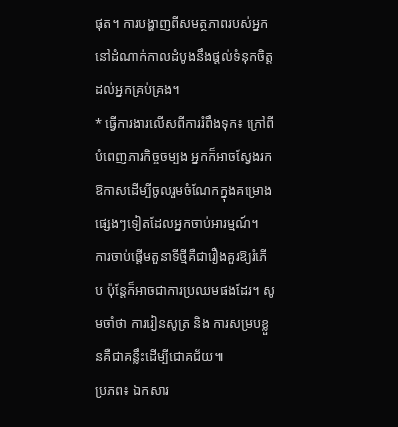ផុត។ ការបង្ហាញពីសមត្ថភាពរបស់អ្នកនៅដំណាក់កាលដំបូងនឹងផ្តល់ទំនុកចិត្តដល់អ្នកគ្រប់គ្រង។
* ធ្វើការងារលើសពីការរំពឹងទុក៖ ក្រៅពីបំពេញភារកិច្ចចម្បង អ្នកក៏អាចស្វែងរកឱកាសដើម្បីចូលរួមចំណែកក្នុងគម្រោងផ្សេងៗទៀតដែលអ្នកចាប់អារម្មណ៍។
ការចាប់ផ្តើមតួនាទីថ្មីគឺជារឿងគួរឱ្យរំភើប ប៉ុន្តែក៏អាចជាការប្រឈមផងដែរ។ សូមចាំថា ការរៀនសូត្រ និង ការសម្របខ្លួនគឺជាគន្លឹះដើម្បីជោគជ័យ៕
ប្រភព៖ ឯកសារ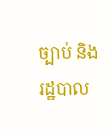ច្បាប់ និង រដ្ឋបាល